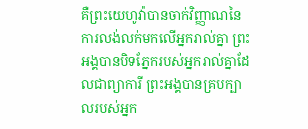គឺព្រះយេហូវ៉ាបានចាក់វិញ្ញាណនៃការលង់លក់មកលើអ្នករាល់គ្នា ព្រះអង្គបានបិទភ្នែករបស់អ្នករាល់គ្នាដែលជាព្យាការី ព្រះអង្គបានគ្របក្បាលរបស់អ្នក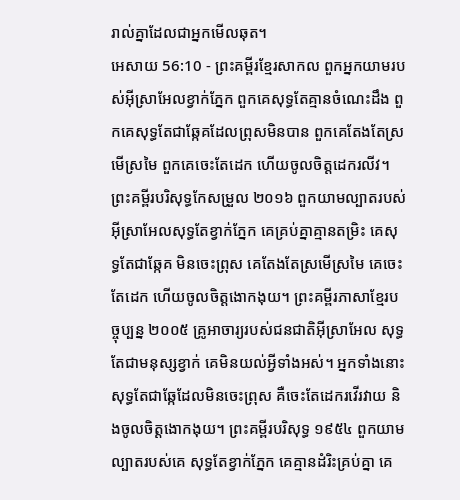រាល់គ្នាដែលជាអ្នកមើលឆុត។
អេសាយ 56:10 - ព្រះគម្ពីរខ្មែរសាកល ពួកអ្នកយាមរបស់អ៊ីស្រាអែលខ្វាក់ភ្នែក ពួកគេសុទ្ធតែគ្មានចំណេះដឹង ពួកគេសុទ្ធតែជាឆ្កែគដែលព្រុសមិនបាន ពួកគេតែងតែស្រមើស្រមៃ ពួកគេចេះតែដេក ហើយចូលចិត្តដេករលីវ។ ព្រះគម្ពីរបរិសុទ្ធកែសម្រួល ២០១៦ ពួកយាមល្បាតរបស់អ៊ីស្រាអែលសុទ្ធតែខ្វាក់ភ្នែក គេគ្រប់គ្នាគ្មានតម្រិះ គេសុទ្ធតែជាឆ្កែគ មិនចេះព្រុស គេតែងតែស្រមើស្រមៃ គេចេះតែដេក ហើយចូលចិត្តងោកងុយ។ ព្រះគម្ពីរភាសាខ្មែរបច្ចុប្បន្ន ២០០៥ គ្រូអាចារ្យរបស់ជនជាតិអ៊ីស្រាអែល សុទ្ធតែជាមនុស្សខ្វាក់ គេមិនយល់អ្វីទាំងអស់។ អ្នកទាំងនោះសុទ្ធតែជាឆ្កែដែលមិនចេះព្រុស គឺចេះតែដេករវើរវាយ និងចូលចិត្តងោកងុយ។ ព្រះគម្ពីរបរិសុទ្ធ ១៩៥៤ ពួកយាមល្បាតរបស់គេ សុទ្ធតែខ្វាក់ភ្នែក គេគ្មានដំរិះគ្រប់គ្នា គេ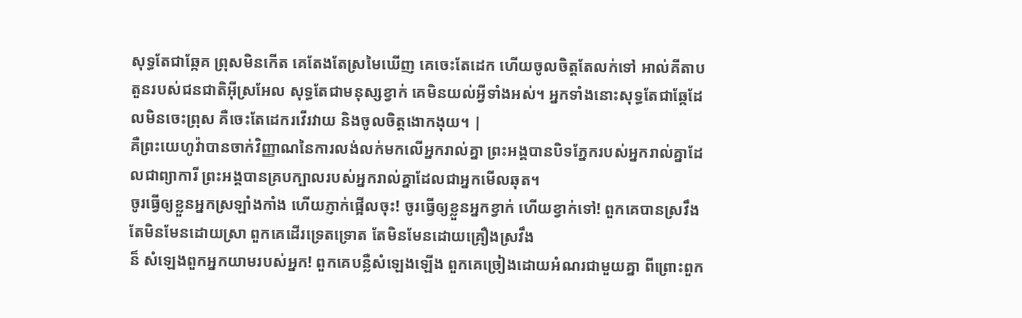សុទ្ធតែជាឆ្កែគ ព្រុសមិនកើត គេតែងតែស្រមៃឃើញ គេចេះតែដេក ហើយចូលចិត្តតែលក់ទៅ អាល់គីតាប តួនរបស់ជនជាតិអ៊ីស្រអែល សុទ្ធតែជាមនុស្សខ្វាក់ គេមិនយល់អ្វីទាំងអស់។ អ្នកទាំងនោះសុទ្ធតែជាឆ្កែដែលមិនចេះព្រុស គឺចេះតែដេករវើរវាយ និងចូលចិត្តងោកងុយ។ |
គឺព្រះយេហូវ៉ាបានចាក់វិញ្ញាណនៃការលង់លក់មកលើអ្នករាល់គ្នា ព្រះអង្គបានបិទភ្នែករបស់អ្នករាល់គ្នាដែលជាព្យាការី ព្រះអង្គបានគ្របក្បាលរបស់អ្នករាល់គ្នាដែលជាអ្នកមើលឆុត។
ចូរធ្វើឲ្យខ្លួនអ្នកស្រឡាំងកាំង ហើយភ្ញាក់ផ្អើលចុះ! ចូរធ្វើឲ្យខ្លួនអ្នកខ្វាក់ ហើយខ្វាក់ទៅ! ពួកគេបានស្រវឹង តែមិនមែនដោយស្រា ពួកគេដើរទ្រេតទ្រោត តែមិនមែនដោយគ្រឿងស្រវឹង
ន៏ សំឡេងពួកអ្នកយាមរបស់អ្នក! ពួកគេបន្លឺសំឡេងឡើង ពួកគេច្រៀងដោយអំណរជាមួយគ្នា ពីព្រោះពួក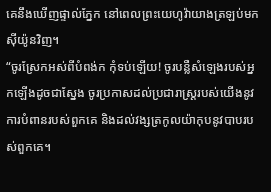គេនឹងឃើញផ្ទាល់ភ្នែក នៅពេលព្រះយេហូវ៉ាយាងត្រឡប់មកស៊ីយ៉ូនវិញ។
“ចូរស្រែកអស់ពីបំពង់ក កុំទប់ឡើយ! ចូរបន្លឺសំឡេងរបស់អ្នកឡើងដូចជាស្នែង ចូរប្រកាសដល់ប្រជារាស្ត្ររបស់យើងនូវការបំពានរបស់ពួកគេ និងដល់វង្សត្រកូលយ៉ាកុបនូវបាបរបស់ពួកគេ។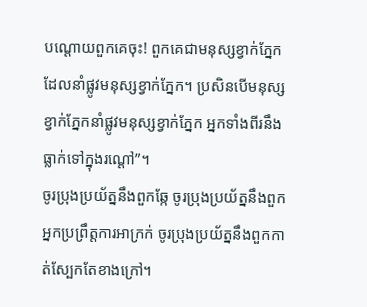បណ្ដោយពួកគេចុះ! ពួកគេជាមនុស្សខ្វាក់ភ្នែកដែលនាំផ្លូវមនុស្សខ្វាក់ភ្នែក។ ប្រសិនបើមនុស្សខ្វាក់ភ្នែកនាំផ្លូវមនុស្សខ្វាក់ភ្នែក អ្នកទាំងពីរនឹងធ្លាក់ទៅក្នុងរណ្ដៅ”។
ចូរប្រុងប្រយ័ត្ននឹងពួកឆ្កែ ចូរប្រុងប្រយ័ត្ននឹងពួកអ្នកប្រព្រឹត្តការអាក្រក់ ចូរប្រុងប្រយ័ត្ននឹងពួកកាត់ស្បែកតែខាងក្រៅ។